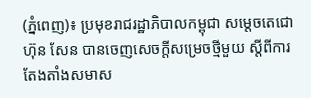(ភ្នំពេញ)៖ ប្រមុខរាជរដ្ឋាភិបាលកម្ពុជា សម្តេចតេជោ ហ៊ុន សែន បានចេញសេចក្តីសម្រេចថ្មីមួយ ស្តីពីការតែងតាំងសមាស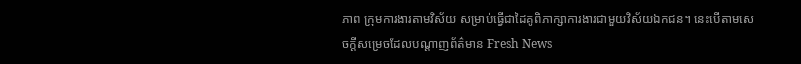ភាព ក្រុមការងារតាមវិស័យ សម្រាប់ធ្វើជាដៃគូពិភាក្សាការងារជាមួយវិស័យឯកជន។ នេះបើតាមសេចក្តីសម្រេចដែលបណ្តាញព័ត៌មាន Fresh News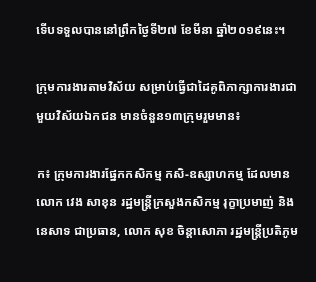ទើបទទួលបាននៅព្រឹកថ្ងៃទី២៧ ខែមីនា ឆ្នាំ២០១៩នេះ។

ក្រុមការងារតាមវិស័យ សម្រាប់ធ្វើជាដៃគូពិភាក្សាការងារជាមួយវិស័យឯកជន មានចំនួន១៣ក្រុមរួមមាន៖

ក៖ ក្រុមការងារផ្នែកកសិកម្ម កសិ-ឧស្សាហកម្ម ដែលមានលោក វេង សាខុន រដ្ឋមន្ត្រីក្រសួងកសិកម្ម រុក្ខាប្រមាញ់ និងនេសាទ ជាប្រធាន, លោក សុខ ចិន្តាសោភា រដ្ឋមន្ត្រីប្រតិភូម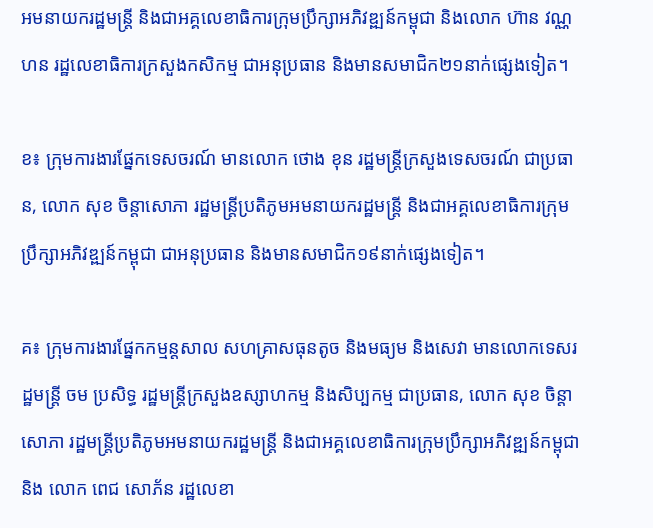អមនាយករដ្ឋមន្ត្រី និងជាអគ្គលេខាធិការក្រុមប្រឹក្សាអភិវឌ្ឍន៍កម្ពុជា និងលោក ហ៊ាន វណ្ណហន រដ្ឋលេខាធិការក្រសួងកសិកម្ម ជាអនុប្រធាន និងមានសមាជិក២១នាក់ផ្សេងទៀត។

ខ៖ ក្រុមការងារផ្នែកទេសចរណ៍ មានលោក ថោង ខុន រដ្ឋមន្ត្រីក្រសួងទេសចរណ៍ ជាប្រធាន, លោក សុខ ចិន្តាសោភា រដ្ឋមន្ត្រីប្រតិភូមអមនាយករដ្ឋមន្ត្រី និងជាអគ្គលេខាធិការក្រុមប្រឹក្សាអភិវឌ្ឍន៍កម្ពុជា ជាអនុប្រធាន និងមានសមាជិក១៩នាក់ផ្សេងទៀត។

គ៖ ក្រុមការងារផ្នែកកម្មន្តសាល សហគ្រាសធុនតូច និងមធ្យម និងសេវា មានលោកទេសរដ្ឋមន្ត្រី ចម ប្រសិទ្ធ រដ្ឋមន្ត្រីក្រសួងឧស្សាហកម្ម និងសិប្បកម្ម ជាប្រធាន, លោក សុខ ចិន្តាសោភា រដ្ឋមន្ត្រីប្រតិភូមអមនាយករដ្ឋមន្ត្រី និងជាអគ្គលេខាធិការក្រុមប្រឹក្សាអភិវឌ្ឍន៍កម្ពុជា និង លោក ពេជ សោភ័ន រដ្ឋលេខា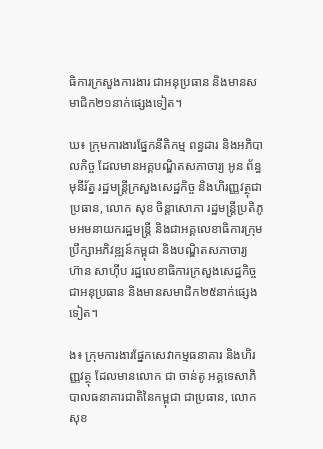ធិការក្រសួងការងារ ជាអនុប្រធាន និងមានសមាជិក២១នាក់ផ្សេងទៀត។

ឃ៖ ក្រុមការងារផ្នែកនីតិកម្ម ពន្ធដារ និងអភិបាលកិច្ច ដែលមានអគ្គបណ្ឌិតសភាចារ្យ អូន ព័ន្ធមុនីរ័ត្ន រដ្ឋមន្ត្រីក្រសួងសេដ្ឋកិច្ច និងហិរញ្ញវត្ថុជាប្រធាន, លោក សុខ ចិន្តាសោភា រដ្ឋមន្ត្រីប្រតិភូមអមនាយករដ្ឋមន្ត្រី និងជាអគ្គលេខាធិការក្រុមប្រឹក្សាអភិវឌ្ឍន៍កម្ពុជា និងបណ្ឌិតសភាចារ្យ ហ៊ាន សាហ៊ីប រដ្ឋលេខាធិការក្រសួងសេដ្ឋកិច្ច ជាអនុប្រធាន និងមានសមាជិក២៥នាក់ផ្សេងទៀត។

ង៖ ក្រុមការងារផ្នែកសេវាកម្មធនាគារ និងហិរញ្ញវត្ថុ ដែលមានលោក ជា ចាន់តូ អគ្គទេសាភិបាលធនាគារជាតិនៃកម្ពុជា ជាប្រធាន, លោក សុខ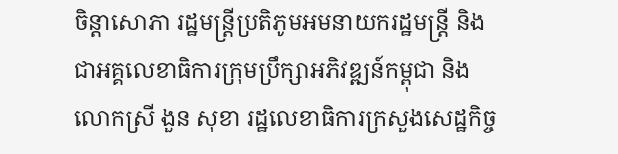ចិន្តាសោភា រដ្ឋមន្ត្រីប្រតិភូមអមនាយករដ្ឋមន្ត្រី និងជាអគ្គលេខាធិការក្រុមប្រឹក្សាអភិវឌ្ឍន៍កម្ពុជា និង លោកស្រី ងួន សុខា រដ្ឋលេខាធិការក្រសួងសេដ្ឋកិច្ច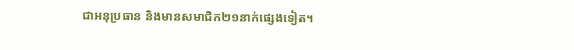ជាអនុប្រធាន និងមានសមាជិក២១នាក់ផ្សេងទៀត។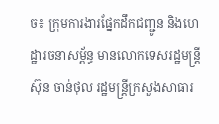ច៖ ក្រុមការងារផ្នែកដឹកជញ្ជូន និងហេដ្ឋារចនាសម្ព័ន្ធ មានលោកទេសរដ្ឋមន្ត្រី ស៊ុន ចាន់ថុល រដ្ឋមន្ត្រីក្រសួងសាធារ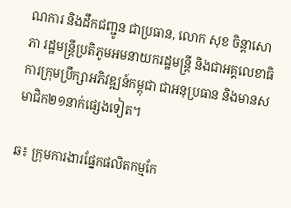ណការ និងដឹកជញ្ជូន ជាប្រធាន, លោក សុខ ចិន្តាសោភា រដ្ឋមន្ត្រីប្រតិភូមអមនាយករដ្ឋមន្ត្រី និងជាអគ្គលេខាធិការក្រុមប្រឹក្សាអភិវឌ្ឍន៍កម្ពុជា ជាអនុប្រធាន និងមានសមាជិក២១នាក់ផ្សេងទៀត។

ឆ៖ ក្រុមការងារផ្នែកផលិតកម្មកែ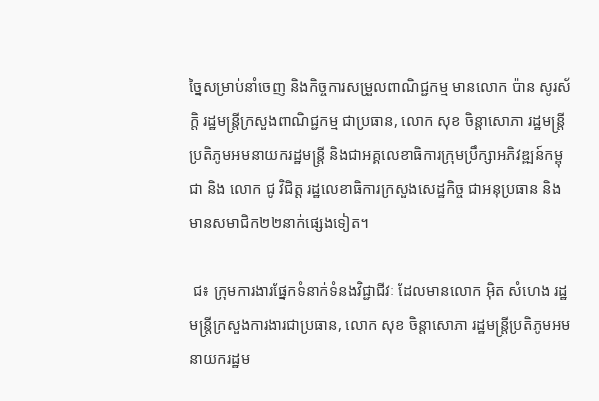ច្នៃសម្រាប់នាំចេញ និងកិច្ចការសម្រួលពាណិជ្ជកម្ម មានលោក ប៉ាន សូរស័ក្តិ រដ្ឋមន្ត្រីក្រសួងពាណិជ្ជកម្ម ជាប្រធាន, លោក សុខ ចិន្តាសោភា រដ្ឋមន្ត្រីប្រតិភូមអមនាយករដ្ឋមន្ត្រី និងជាអគ្គលេខាធិការក្រុមប្រឹក្សាអភិវឌ្ឍន៍កម្ពុជា និង លោក ជូ វិជិត្ត រដ្ឋលេខាធិការក្រសួងសេដ្ឋកិច្ច ជាអនុប្រធាន និងមានសមាជិក២២នាក់ផ្សេងទៀត។

 ជ៖ ក្រុមការងារផ្នែកទំនាក់ទំនងវិជ្ជាជីវៈ ដែលមានលោក អ៊ិត សំហេង រដ្ឋមន្ត្រីក្រសួងការងារជាប្រធាន, លោក សុខ ចិន្តាសោភា រដ្ឋមន្ត្រីប្រតិភូមអមនាយករដ្ឋម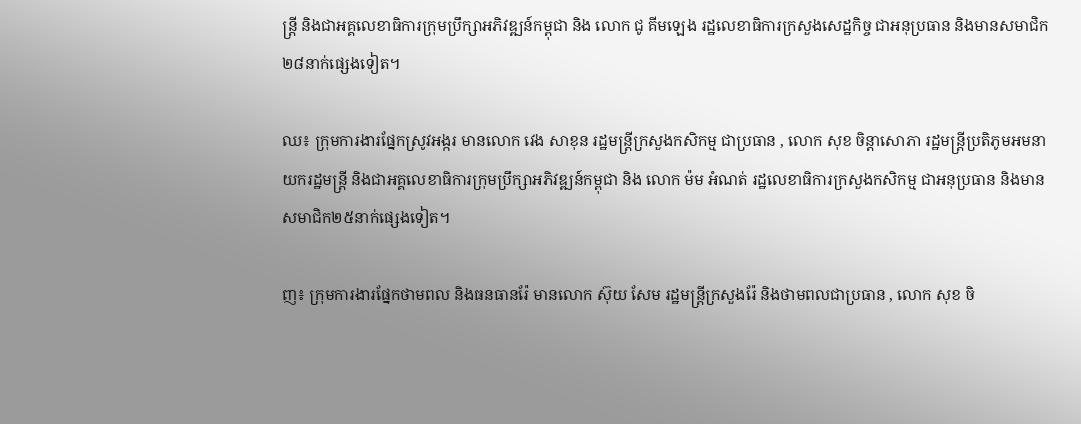ន្ត្រី និងជាអគ្គលេខាធិការក្រុមប្រឹក្សាអភិវឌ្ឍន៍កម្ពុជា និង លោក ជូ គីមឡេង រដ្ឋលេខាធិការក្រសួងសេដ្ឋកិច្ច ជាអនុប្រធាន និងមានសមាជិក២៨នាក់ផ្សេងទៀត។

ឈ៖ ក្រុមការងារផ្នែកស្រូវអង្ករ មានលោក វេង សាខុន រដ្ឋមន្ត្រីក្រសួងកសិកម្ម ជាប្រធាន , លោក សុខ ចិន្តាសោភា រដ្ឋមន្ត្រីប្រតិភូមអមនាយករដ្ឋមន្ត្រី និងជាអគ្គលេខាធិការក្រុមប្រឹក្សាអភិវឌ្ឍន៍កម្ពុជា និង លោក ម៉ម អំណត់ រដ្ឋលេខាធិការក្រសួងកសិកម្ម ជាអនុប្រធាន និងមានសមាជិក២៥នាក់ផ្សេងទៀត។

ញ៖ ក្រុមការងារផ្នែកថាមពល និងធនធានរ៉ែ មានលោក ស៊ុយ សែម រដ្ឋមន្ត្រីក្រសួងរ៉ែ និងថាមពលជាប្រធាន , លោក សុខ ចិ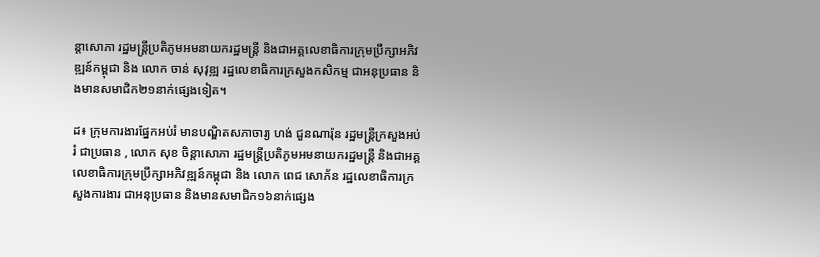ន្តាសោភា រដ្ឋមន្ត្រីប្រតិភូមអមនាយករដ្ឋមន្ត្រី និងជាអគ្គលេខាធិការក្រុមប្រឹក្សាអភិវឌ្ឍន៍កម្ពុជា និង លោក ចាន់ សុវុឌ្ឍ រដ្ឋលេខាធិការក្រសួងកសិកម្ម ជាអនុប្រធាន និងមានសមាជិក២១នាក់ផ្សេងទៀត។

ដ៖ ក្រុមការងារផ្នែកអប់រំ មានបណ្ឌិតសភាចារ្យ ហង់ ជួនណារ៉ុន រដ្ឋមន្ត្រីក្រសួងអប់រំ ជាប្រធាន , លោក សុខ ចិន្តាសោភា រដ្ឋមន្ត្រីប្រតិភូមអមនាយករដ្ឋមន្ត្រី និងជាអគ្គលេខាធិការក្រុមប្រឹក្សាអភិវឌ្ឍន៍កម្ពុជា និង លោក ពេជ សោភ័ន រដ្ឋលេខាធិការក្រសួងការងារ ជាអនុប្រធាន និងមានសមាជិក១៦នាក់ផ្សេង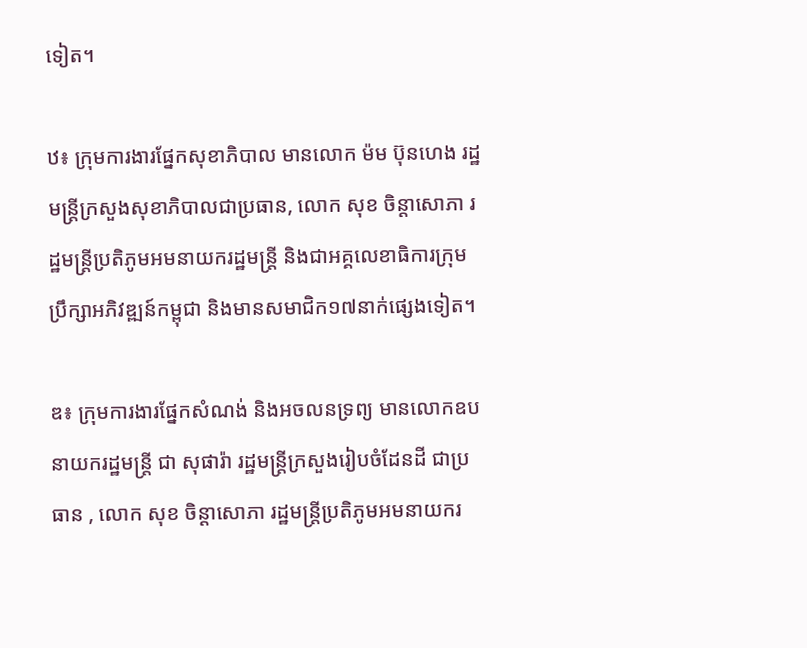ទៀត។

ឋ៖ ក្រុមការងារផ្នែកសុខាភិបាល មានលោក ម៉ម ប៊ុនហេង រដ្ឋមន្ត្រីក្រសួងសុខាភិបាលជាប្រធាន, លោក សុខ ចិន្តាសោភា រដ្ឋមន្ត្រីប្រតិភូមអមនាយករដ្ឋមន្ត្រី និងជាអគ្គលេខាធិការក្រុមប្រឹក្សាអភិវឌ្ឍន៍កម្ពុជា និងមានសមាជិក១៧នាក់ផ្សេងទៀត។

ឌ៖ ក្រុមការងារផ្នែកសំណង់ និងអចលនទ្រព្យ មានលោកឧបនាយករដ្ឋមន្ត្រី ជា សុផារ៉ា រដ្ឋមន្ត្រីក្រសួងរៀបចំដែនដី ជាប្រធាន , លោក សុខ ចិន្តាសោភា រដ្ឋមន្ត្រីប្រតិភូមអមនាយករ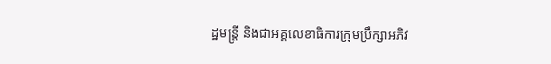ដ្ឋមន្ត្រី និងជាអគ្គលេខាធិការក្រុមប្រឹក្សាអភិវ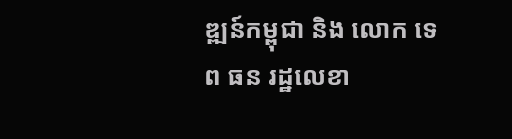ឌ្ឍន៍កម្ពុជា និង លោក ទេព ធន រដ្ឋលេខា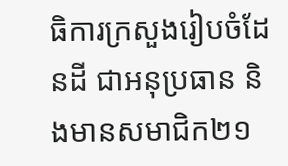ធិការក្រសួងរៀបចំដែនដី ជាអនុប្រធាន និងមានសមាជិក២១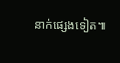នាក់ផ្សេងទៀត៕